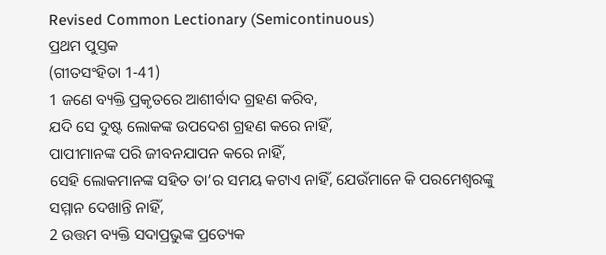Revised Common Lectionary (Semicontinuous)
ପ୍ରଥମ ପୁସ୍ତକ
(ଗୀତସଂହିତା 1-41)
1 ଜଣେ ବ୍ୟକ୍ତି ପ୍ରକୃତରେ ଆଶୀର୍ବାଦ ଗ୍ରହଣ କରିବ,
ଯଦି ସେ ଦୁଷ୍ଟ ଲୋକଙ୍କ ଉପଦେଶ ଗ୍ରହଣ କରେ ନାହିଁ,
ପାପୀମାନଙ୍କ ପରି ଜୀବନଯାପନ କରେ ନାହିଁ,
ସେହି ଲୋକମାନଙ୍କ ସହିତ ତା’ର ସମୟ କଟାଏ ନାହିଁ, ଯେଉଁମାନେ କି ପରମେଶ୍ୱରଙ୍କୁ ସମ୍ମାନ ଦେଖାନ୍ତି ନାହିଁ,
2 ଉତ୍ତମ ବ୍ୟକ୍ତି ସଦାପ୍ରଭୁଙ୍କ ପ୍ରତ୍ୟେକ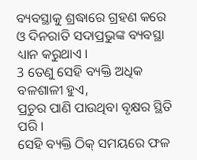ବ୍ୟବସ୍ଥାକୁ ଶ୍ରଦ୍ଧାରେ ଗ୍ରହଣ କରେ
ଓ ଦିନରାତି ସଦାପ୍ରଭୁଙ୍କ ବ୍ୟବସ୍ଥା ଧ୍ୟାନ କରୁଥାଏ।
3 ତେଣୁ ସେହି ବ୍ୟକ୍ତି ଅଧିକ ବଳଶାଳୀ ହୁଏ,
ପ୍ରଚୁର ପାଣି ପାଉଥିବା ବୃକ୍ଷର ସ୍ଥିତି ପରି।
ସେହି ବ୍ୟକ୍ତି ଠିକ୍ ସମୟରେ ଫଳ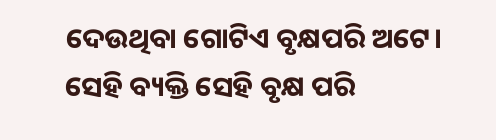ଦେଉଥିବା ଗୋଟିଏ ବୃକ୍ଷପରି ଅଟେ।
ସେହି ବ୍ୟକ୍ତି ସେହି ବୃକ୍ଷ ପରି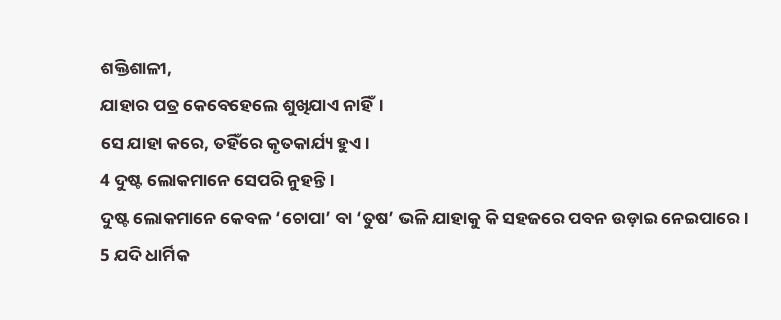ଶକ୍ତିଶାଳୀ,
ଯାହାର ପତ୍ର କେବେହେଲେ ଶୁଖିଯାଏ ନାହିଁ।
ସେ ଯାହା କରେ, ତହିଁରେ କୃତକାର୍ଯ୍ୟ ହୁଏ।
4 ଦୁଷ୍ଟ ଲୋକମାନେ ସେପରି ନୁହନ୍ତି।
ଦୁଷ୍ଟ ଲୋକମାନେ କେବଳ ‘ଚୋପା’ ବା ‘ତୁଷ’ ଭଳି ଯାହାକୁ କି ସହଜରେ ପବନ ଉଡ଼ାଇ ନେଇପାରେ।
5 ଯଦି ଧାର୍ମିକ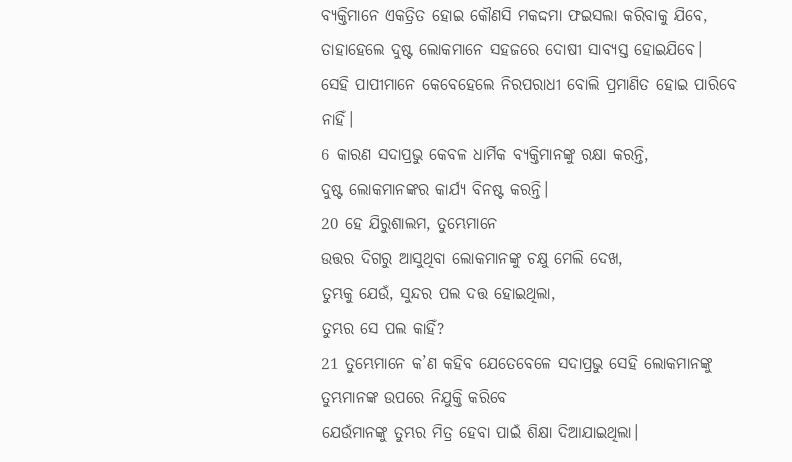ବ୍ୟକ୍ତିମାନେ ଏକତ୍ରିତ ହୋଇ କୌଣସି ମକଦ୍ଦମା ଫଇସଲା କରିବାକୁ ଯିବେ, ତାହାହେଲେ ଦୁଷ୍ଟ ଲୋକମାନେ ସହଜରେ ଦୋଷୀ ସାବ୍ୟସ୍ତ ହୋଇଯିବେ।
ସେହି ପାପୀମାନେ କେବେହେଲେ ନିରପରାଧୀ ବୋଲି ପ୍ରମାଣିତ ହୋଇ ପାରିବେ ନାହିଁ।
6 କାରଣ ସଦାପ୍ରଭୁ କେବଳ ଧାର୍ମିକ ବ୍ୟକ୍ତିମାନଙ୍କୁ ରକ୍ଷା କରନ୍ତି,
ଦୁଷ୍ଟ ଲୋକମାନଙ୍କର କାର୍ଯ୍ୟ ବିନଷ୍ଟ କରନ୍ତି।
20 ହେ ଯିରୁଶାଲମ, ତୁମ୍ଭେମାନେ
ଉତ୍ତର ଦିଗରୁ ଆସୁଥିବା ଲୋକମାନଙ୍କୁ ଚକ୍ଷୁ ମେଲି ଦେଖ,
ତୁମ୍ଭକୁ ଯେଉଁ, ସୁନ୍ଦର ପଲ ଦତ୍ତ ହୋଇଥିଲା,
ତୁମ୍ଭର ସେ ପଲ କାହିଁ?
21 ତୁମ୍ଭେମାନେ କ’ଣ କହିବ ଯେତେବେଳେ ସଦାପ୍ରଭୁ ସେହି ଲୋକମାନଙ୍କୁ
ତୁମ୍ଭମାନଙ୍କ ଉପରେ ନିଯୁକ୍ତି କରିବେ
ଯେଉଁମାନଙ୍କୁ ତୁମ୍ଭର ମିତ୍ର ହେବା ପାଇଁ ଶିକ୍ଷା ଦିଆଯାଇଥିଲା।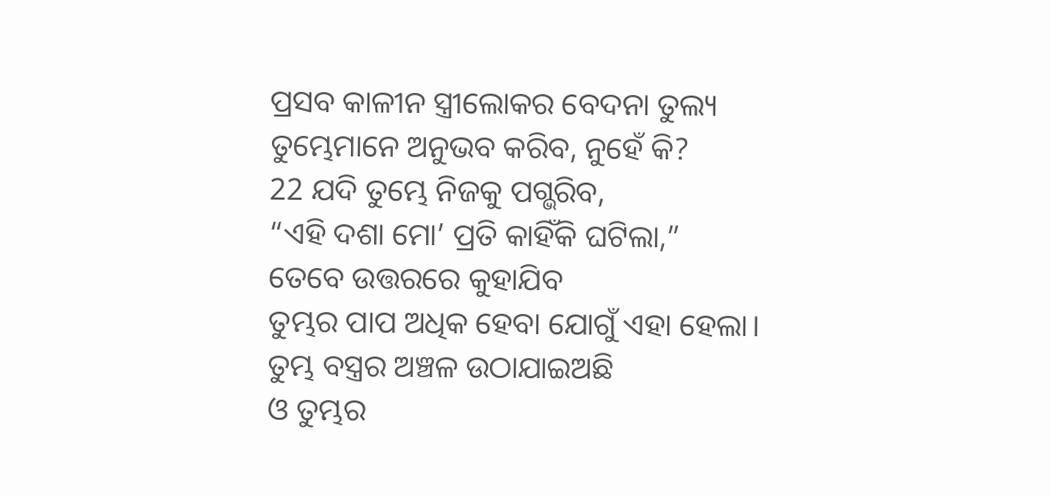ପ୍ରସବ କାଳୀନ ସ୍ତ୍ରୀଲୋକର ବେଦନା ତୁଲ୍ୟ
ତୁମ୍ଭେମାନେ ଅନୁଭବ କରିବ, ନୁହେଁ କି?
22 ଯଦି ତୁମ୍ଭେ ନିଜକୁ ପଗ୍ଭରିବ,
“ଏହି ଦଶା ମୋ’ ପ୍ରତି କାହିଁକି ଘଟିଲା,”
ତେବେ ଉତ୍ତରରେ କୁହାଯିବ
ତୁମ୍ଭର ପାପ ଅଧିକ ହେବା ଯୋଗୁଁ ଏହା ହେଲା।
ତୁମ୍ଭ ବସ୍ତ୍ରର ଅଞ୍ଚଳ ଉଠାଯାଇଅଛି
ଓ ତୁମ୍ଭର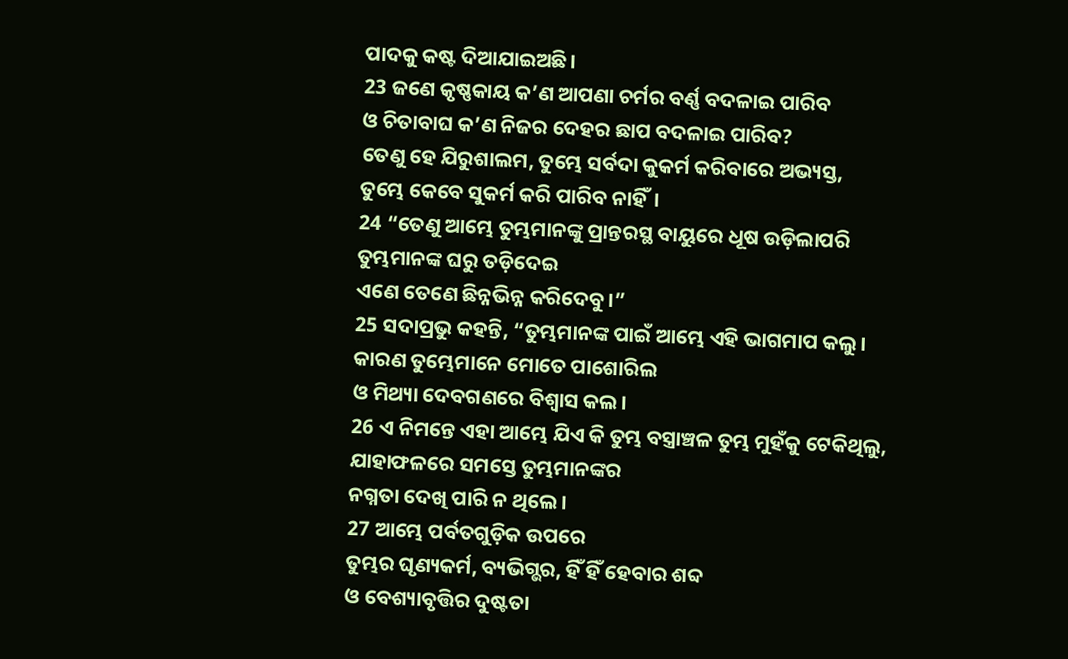ପାଦକୁ କଷ୍ଟ ଦିଆଯାଇଅଛି।
23 ଜଣେ କୃଷ୍ଣକାୟ କ’ଣ ଆପଣା ଚର୍ମର ବର୍ଣ୍ଣ ବଦଳାଇ ପାରିବ
ଓ ଚିତାବାଘ କ’ଣ ନିଜର ଦେହର ଛାପ ବଦଳାଇ ପାରିବ?
ତେଣୁ ହେ ଯିରୁଶାଲମ, ତୁମ୍ଭେ ସର୍ବଦା କୁକର୍ମ କରିବାରେ ଅଭ୍ୟସ୍ତ,
ତୁମ୍ଭେ କେବେ ସୁକର୍ମ କରି ପାରିବ ନାହିଁ।
24 “ତେଣୁ ଆମ୍ଭେ ତୁମ୍ଭମାନଙ୍କୁ ପ୍ରାନ୍ତରସ୍ଥ ବାୟୁରେ ଧୂଷ ଉଡ଼ିଲାପରି
ତୁମ୍ଭମାନଙ୍କ ଘରୁ ତଡ଼ିଦେଇ
ଏଣେ ତେଣେ ଛିନ୍ନଭିନ୍ନ କରିଦେବୁ।”
25 ସଦାପ୍ରଭୁ କହନ୍ତି, “ତୁମ୍ଭମାନଙ୍କ ପାଇଁ ଆମ୍ଭେ ଏହି ଭାଗମାପ କଲୁ।
କାରଣ ତୁମ୍ଭେମାନେ ମୋତେ ପାଶୋରିଲ
ଓ ମିଥ୍ୟା ଦେବଗଣରେ ବିଶ୍ୱାସ କଲ।
26 ଏ ନିମନ୍ତେ ଏହା ଆମ୍ଭେ ଯିଏ କି ତୁମ୍ଭ ବସ୍ତ୍ରାଞ୍ଚଳ ତୁମ୍ଭ ମୁହଁକୁ ଟେକିଥିଲୁ,
ଯାହାଫଳରେ ସମସ୍ତେ ତୁମ୍ଭମାନଙ୍କର
ନଗ୍ନତା ଦେଖି ପାରି ନ ଥିଲେ।
27 ଆମ୍ଭେ ପର୍ବତଗୁଡ଼ିକ ଉପରେ
ତୁମ୍ଭର ଘୃଣ୍ୟକର୍ମ, ବ୍ୟଭିଗ୍ଭର, ହିଁ ହିଁ ହେବାର ଶବ୍ଦ
ଓ ବେଶ୍ୟାବୃତ୍ତିର ଦୁଷ୍ଟତା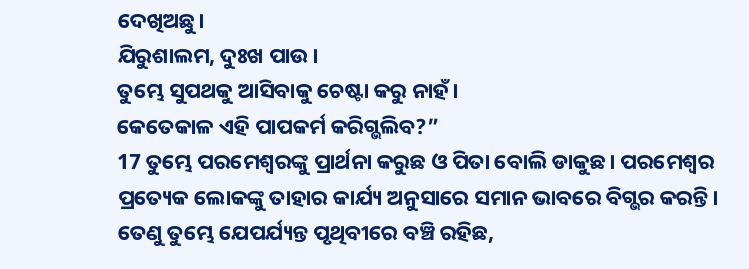ଦେଖିଅଛୁ।
ଯିରୁଶାଲମ, ଦୁଃଖ ପାଉ।
ତୁମ୍ଭେ ସୁପଥକୁ ଆସିବାକୁ ଚେଷ୍ଟା କରୁ ନାହଁ।
କେତେକାଳ ଏହି ପାପକର୍ମ କରିଗ୍ଭଲିବ?”
17 ତୁମ୍ଭେ ପରମେଶ୍ୱରଙ୍କୁ ପ୍ରାର୍ଥନା କରୁଛ ଓ ପିତା ବୋଲି ଡାକୁଛ। ପରମେଶ୍ୱର ପ୍ରତ୍ୟେକ ଲୋକଙ୍କୁ ତାହାର କାର୍ଯ୍ୟ ଅନୁସାରେ ସମାନ ଭାବରେ ବିଗ୍ଭର କରନ୍ତି। ତେଣୁ ତୁମ୍ଭେ ଯେପର୍ଯ୍ୟନ୍ତ ପୃଥିବୀରେ ବଞ୍ଚି ରହିଛ,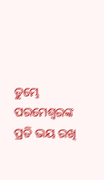ତୁମ୍ଭେ ପରମେଶ୍ୱରଙ୍କ ପ୍ରତି ଭୟ ରଖି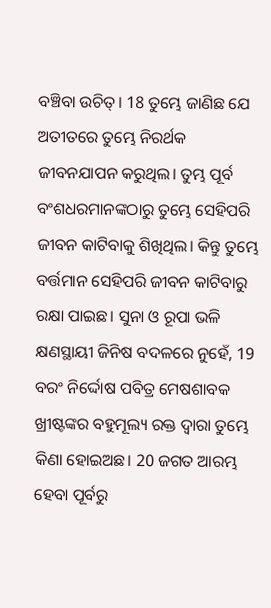ବଞ୍ଚିବା ଉଚିତ୍। 18 ତୁମ୍ଭେ ଜାଣିଛ ଯେ ଅତୀତରେ ତୁମ୍ଭେ ନିରର୍ଥକ ଜୀବନଯାପନ କରୁଥିଲ। ତୁମ୍ଭ ପୂର୍ବ ବଂଶଧରମାନଙ୍କଠାରୁ ତୁମ୍ଭେ ସେହିପରି ଜୀବନ କାଟିବାକୁ ଶିଖିଥିଲ। କିନ୍ତୁ ତୁମ୍ଭେ ବର୍ତ୍ତମାନ ସେହିପରି ଜୀବନ କାଟିବାରୁ ରକ୍ଷା ପାଇଛ। ସୁନା ଓ ରୂପା ଭଳି କ୍ଷଣସ୍ଥାୟୀ ଜିନିଷ ବଦଳରେ ନୁହେଁ, 19 ବରଂ ନିର୍ଦ୍ଦୋଷ ପବିତ୍ର ମେଷଶାବକ ଖ୍ରୀଷ୍ଟଙ୍କର ବହୁମୂଲ୍ୟ ରକ୍ତ ଦ୍ୱାରା ତୁମ୍ଭେ କିଣା ହୋଇଅଛ। 20 ଜଗତ ଆରମ୍ଭ ହେବା ପୂର୍ବରୁ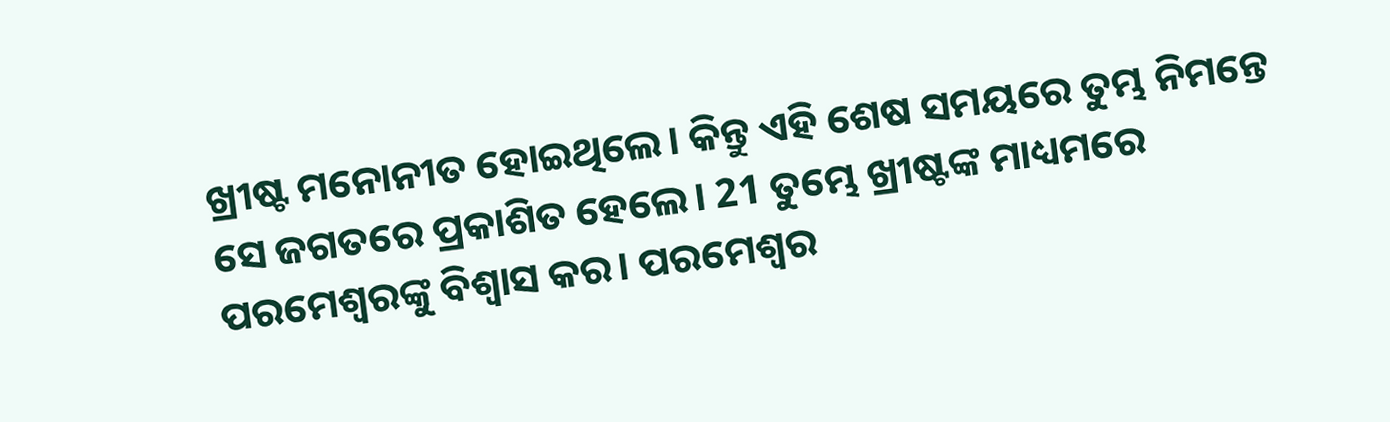ଖ୍ରୀଷ୍ଟ ମନୋନୀତ ହୋଇଥିଲେ। କିନ୍ତୁ ଏହି ଶେଷ ସମୟରେ ତୁମ୍ଭ ନିମନ୍ତେ ସେ ଜଗତରେ ପ୍ରକାଶିତ ହେଲେ। 21 ତୁମ୍ଭେ ଖ୍ରୀଷ୍ଟଙ୍କ ମାଧ୍ୟମରେ ପରମେଶ୍ୱରଙ୍କୁ ବିଶ୍ୱାସ କର। ପରମେଶ୍ୱର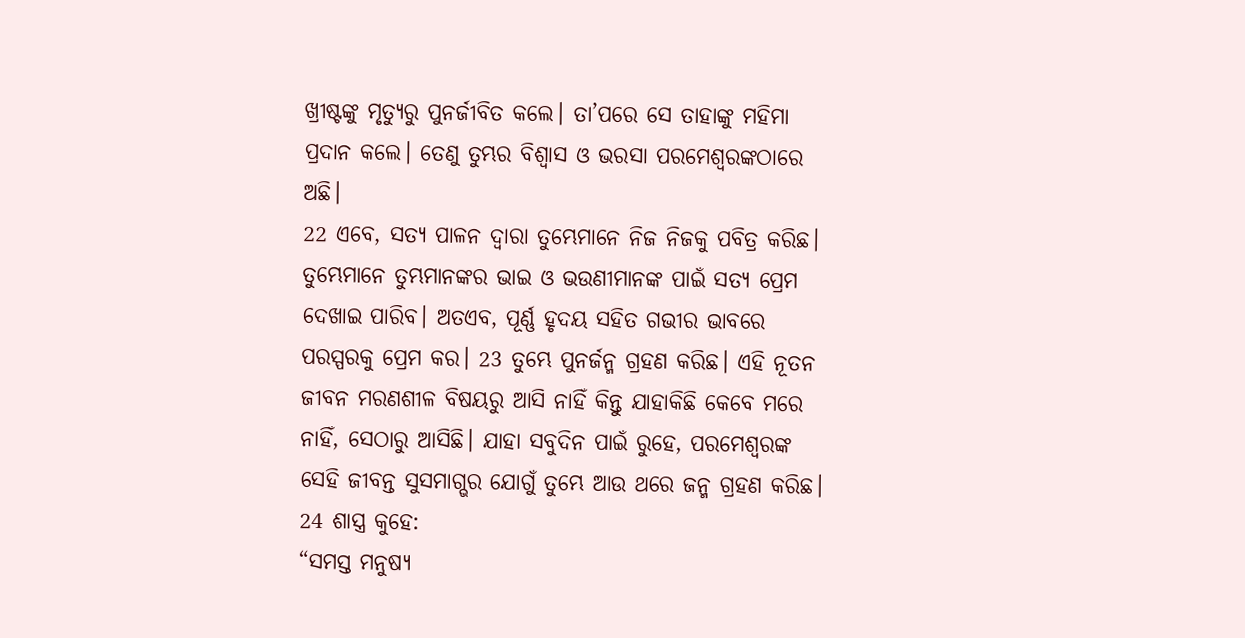ଖ୍ରୀଷ୍ଟଙ୍କୁ ମୃତ୍ୟୁରୁ ପୁନର୍ଜୀବିତ କଲେ। ତା’ପରେ ସେ ତାହାଙ୍କୁ ମହିମା ପ୍ରଦାନ କଲେ। ତେଣୁ ତୁମ୍ଭର ବିଶ୍ୱାସ ଓ ଭରସା ପରମେଶ୍ୱରଙ୍କଠାରେ ଅଛି।
22 ଏବେ, ସତ୍ୟ ପାଳନ ଦ୍ୱାରା ତୁମ୍ଭେମାନେ ନିଜ ନିଜକୁ ପବିତ୍ର କରିଛ। ତୁମ୍ଭେମାନେ ତୁମ୍ଭମାନଙ୍କର ଭାଇ ଓ ଭଉଣୀମାନଙ୍କ ପାଇଁ ସତ୍ୟ ପ୍ରେମ ଦେଖାଇ ପାରିବ। ଅତଏବ, ପୂର୍ଣ୍ଣ ହୃଦୟ ସହିତ ଗଭୀର ଭାବରେ ପରସ୍ପରକୁ ପ୍ରେମ କର। 23 ତୁମ୍ଭେ ପୁନର୍ଜନ୍ମ ଗ୍ରହଣ କରିଛ। ଏହି ନୂତନ ଜୀବନ ମରଣଶୀଳ ବିଷୟରୁ ଆସି ନାହିଁ କିନ୍ତୁ ଯାହାକିଛି କେବେ ମରେ ନାହିଁ, ସେଠାରୁ ଆସିଛି। ଯାହା ସବୁଦିନ ପାଇଁ ରୁହେ, ପରମେଶ୍ୱରଙ୍କ ସେହି ଜୀବନ୍ତ ସୁସମାଗ୍ଭର ଯୋଗୁଁ ତୁମ୍ଭେ ଆଉ ଥରେ ଜନ୍ମ ଗ୍ରହଣ କରିଛ। 24 ଶାସ୍ତ୍ର କୁହେ:
“ସମସ୍ତ ମନୁଷ୍ୟ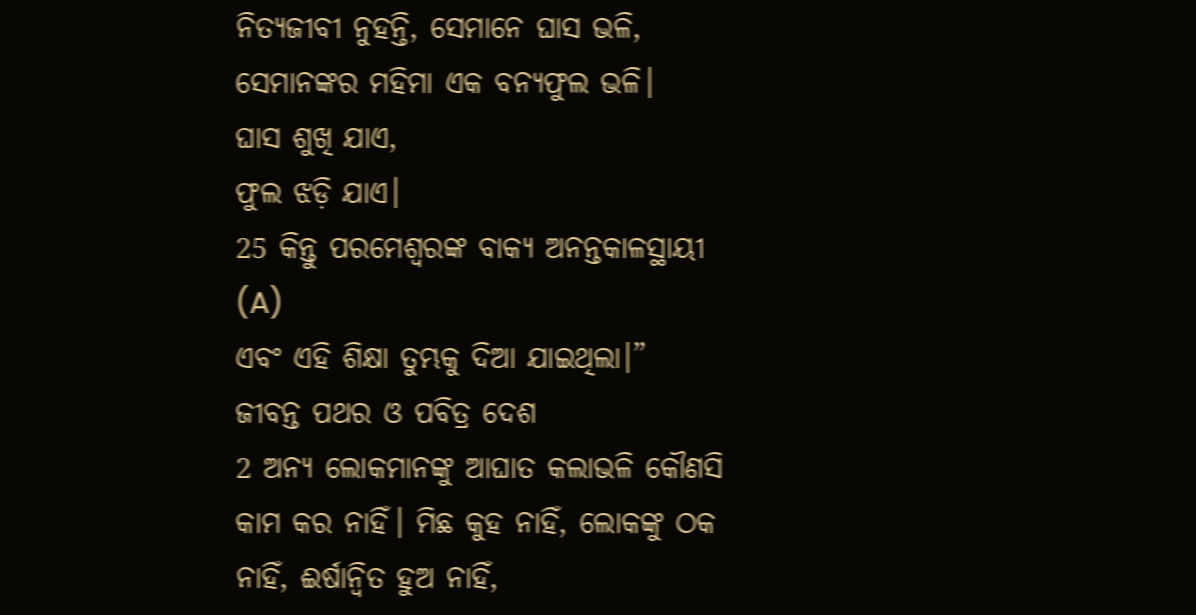ନିତ୍ୟଜୀବୀ ନୁହନ୍ତି, ସେମାନେ ଘାସ ଭଳି,
ସେମାନଙ୍କର ମହିମା ଏକ ବନ୍ୟଫୁଲ ଭଳି।
ଘାସ ଶୁଖି ଯାଏ,
ଫୁଲ ଝଡ଼ି ଯାଏ।
25 କିନ୍ତୁ ପରମେଶ୍ୱରଙ୍କ ବାକ୍ୟ ଅନନ୍ତକାଳସ୍ଥାୟୀ (A)
ଏବଂ ଏହି ଶିକ୍ଷା ତୁମ୍ଭକୁ ଦିଆ ଯାଇଥିଲା।”
ଜୀବନ୍ତ ପଥର ଓ ପବିତ୍ର ଦେଶ
2 ଅନ୍ୟ ଲୋକମାନଙ୍କୁ ଆଘାତ କଲାଭଳି କୌଣସି କାମ କର ନାହିଁ। ମିଛ କୁହ ନାହିଁ, ଲୋକଙ୍କୁ ଠକ ନାହିଁ, ଈର୍ଷାନ୍ୱିତ ହୁଅ ନାହିଁ,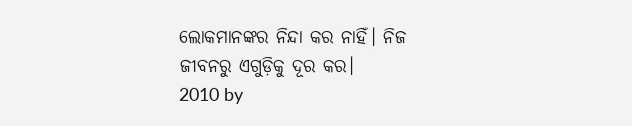ଲୋକମାନଙ୍କର ନିନ୍ଦା କର ନାହିଁ। ନିଜ ଜୀବନରୁ ଏଗୁଡ଼ିକୁ ଦୂର କର।
2010 by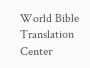World Bible Translation Center